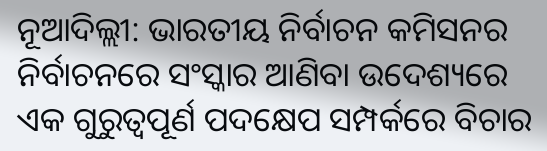ନୂଆଦିଲ୍ଲୀ: ଭାରତୀୟ ନିର୍ବାଚନ କମିସନର ନିର୍ବାଚନରେ ସଂସ୍କାର ଆଣିବା ଉଦେଶ୍ୟରେ ଏକ ଗୁରୁତ୍ୱପୂର୍ଣ ପଦକ୍ଷେପ ସମ୍ପର୍କରେ ବିଚାର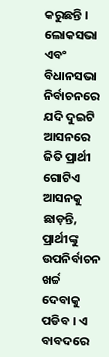କରୁଛନ୍ତି । ଲୋକସଭା ଏବଂ ବିଧାନସଭା ନିର୍ବାଚନରେ ଯଦି ଦୁଇଟି ଆସନରେ ଜିତି ପ୍ରାର୍ଥୀ ଗୋଟିଏ ଆସନକୁ ଛାଡ଼ନ୍ତି, ପ୍ରାର୍ଥୀଙ୍କୁ ଉପନିର୍ବାଚନ ଖର୍ଚ୍ଚ ଦେବାକୁ ପଡିବ । ଏ ବାବଦରେ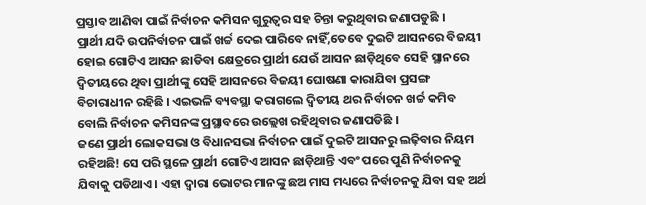ପ୍ରସ୍ତାବ ଆଣିବା ପାଇଁ ନିର୍ବାଚନ କମିସନ ଗୁରୁତ୍ୱର ସହ ଚିନ୍ତା କରୁଥିବାର ଜଣାପଡୁଛି ।
ପ୍ରାର୍ଥୀ ଯଦି ଉପନିର୍ବାଚନ ପାଇଁ ଖର୍ଚ୍ଚ ଦେଇ ପାରିବେ ନାହିଁ,ତେବେ ଦୁଇଟି ଆସନରେ ବିଜୟୀ ହୋଇ ଗୋଟିଏ ଆସନ ଛାଡିବା କ୍ଷେତ୍ରରେ ପ୍ରାର୍ଥୀ ଯେଉଁ ଆସନ ଛାଡ଼ିଥିବେ ସେହି ସ୍ଥାନରେ ଦ୍ୱିତୀୟରେ ଥିବା ପ୍ରାର୍ଥୀଙ୍କୁ ସେହି ଆସନରେ ବିଜୟୀ ଘୋଷଣା କାରାଯିବା ପ୍ରସଙ୍ଗ ବିଚାରାଧୀନ ରହିଛି । ଏଇଭଳି ବ୍ୟବସ୍ଥା କରାଗଲେ ଦ୍ୱିତୀୟ ଥର ନିର୍ବାଚନ ଖର୍ଚ୍ଚ କମିବ ବୋଲି ନିର୍ବାଚନ କମିସନଙ୍କ ପ୍ରସ୍ଥାବରେ ଉଲ୍ଲେଖ ରହିଥିବାର ଜଣାପଡିଛି ।
ଜଣେ ପ୍ରାର୍ଥୀ ଲୋକସଭା ଓ ବିଧାନସଭା ନିର୍ବାଚନ ପାଇଁ ଦୁଇଟି ଆସନରୁ ଲଢ଼ିବାର ନିୟମ ରହିଅଛି! ସେ ପରି ସ୍ଥଳେ ପ୍ରାର୍ଥୀ ଗୋଟିଏ ଆସନ ଛାଡ଼ିଥାନ୍ତି ଏବଂ ପରେ ପୁଣି ନିର୍ବାଚନକୁ ଯିବାକୁ ପଡିଥାଏ । ଏହା ଦ୍ୱାରା ଭୋଟର ମାନଙ୍କୁ ଛଅ ମାସ ମଧ୍ୟରେ ନିର୍ବାଚନକୁ ଯିବା ସହ ଅର୍ଥ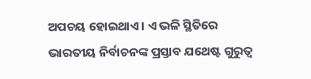ଅପଚୟ ହୋଇଥାଏ । ଏ ଭଳି ସ୍ଥିତିରେ ଭାରତୀୟ ନିର୍ବାଚନଙ୍କ ପ୍ରସ୍ତାବ ଯଥେଷ୍ଟ ଗୁରୁତ୍ୱ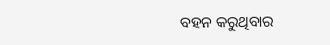ବହନ କରୁଥିବାର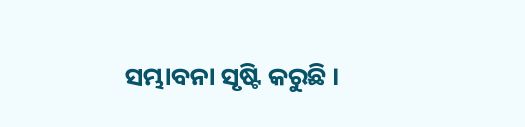ସମ୍ଭାବନା ସୃଷ୍ଟି କରୁଛି ।